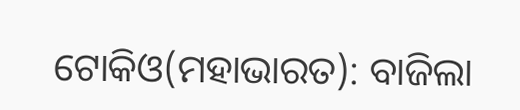ଟୋକିଓ(ମହାଭାରତ): ବାଜିଲା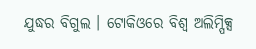ଯୁଦ୍ଧର ବିଗୁଲ । ଟୋକିଓରେ ବିଶ୍ୱ ଅଲିମ୍ପିକ୍ସ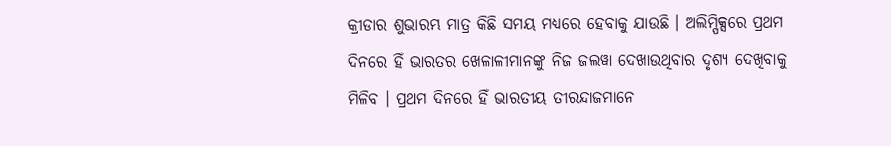କ୍ରୀଡାର ଶୁଭାରମ୍ଭ ମାତ୍ର କିଛି ସମୟ ମଧ୍ୟରେ ହେବାକୁ ଯାଉଛି । ଅଲିମ୍ପିକ୍ସରେ ପ୍ରଥମ ଦିନରେ ହିଁ ଭାରତର ଖେଳାଳୀମାନଙ୍କୁ ନିଜ ଜଲୱା ଦେଖାଉଥିବାର ଦୃଶ୍ୟ ଦେଖିବାକୁ ମିଳିବ । ପ୍ରଥମ ଦିନରେ ହିଁ ଭାରତୀୟ ତୀରନ୍ଦାଜମାନେ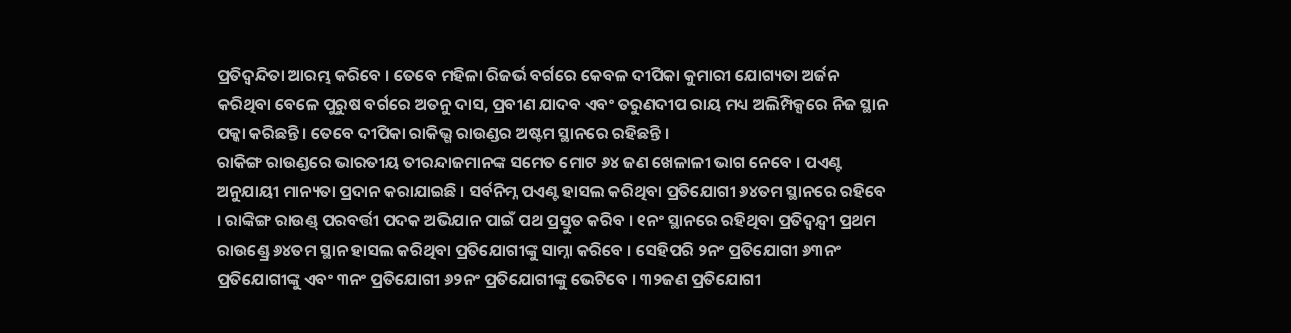ପ୍ରତିଦ୍ୱନ୍ଦିତା ଆରମ୍ଭ କରିବେ । ତେବେ ମହିଳା ରିଜର୍ଭ ବର୍ଗରେ କେବଳ ଦୀପିକା କୁମାରୀ ଯୋଗ୍ୟତା ଅର୍ଜନ କରିଥିବା ବେଳେ ପୁରୁଷ ବର୍ଗରେ ଅତନୁ ଦାସ, ପ୍ରବୀଣ ଯାଦବ ଏବଂ ତରୁଣଦୀପ ରାୟ ମଧ୍ୟ ଅଲିମ୍ପିକ୍ସରେ ନିଜ ସ୍ଥାନ ପକ୍କା କରିଛନ୍ତି । ତେବେ ଦୀପିକା ରାକିଭ୍ଗ ରାଉଣ୍ଡର ଅଷ୍ଟମ ସ୍ଥାନରେ ରହିଛନ୍ତି ।
ରାକିଙ୍ଗ ରାଉଣ୍ଡରେ ଭାରତୀୟ ତୀରନ୍ଦାଜମାନଙ୍କ ସମେତ ମୋଟ ୬୪ ଜଣ ଖେଳାଳୀ ଭାଗ ନେବେ । ପଏଣ୍ଟ ଅନୁଯାୟୀ ମାନ୍ୟତା ପ୍ରଦାନ କରାଯାଇଛି । ସର୍ବନିମ୍ନ ପଏଣ୍ଟ ହାସଲ କରିଥିବା ପ୍ରତିଯୋଗୀ ୬୪ତମ ସ୍ଥାନରେ ରହିବେ । ରାଙ୍କିଙ୍ଗ ରାଉଣ୍ଡ୍ ପରବର୍ତ୍ତୀ ପଦକ ଅଭିଯାନ ପାଇଁ ପଥ ପ୍ରସ୍ତୁତ କରିବ । ୧ନଂ ସ୍ଥାନରେ ରହିଥିବା ପ୍ରତିଦ୍ୱନ୍ଦ୍ୱୀ ପ୍ରଥମ ରାଉଣ୍ଡ୍ରେ ୬୪ତମ ସ୍ଥାନ ହାସଲ କରିଥିବା ପ୍ରତିଯୋଗୀଙ୍କୁ ସାମ୍ନା କରିବେ । ସେହିପରି ୨ନଂ ପ୍ରତିଯୋଗୀ ୬୩ନଂ ପ୍ରତିଯୋଗୀଙ୍କୁ ଏବଂ ୩ନଂ ପ୍ରତିଯୋଗୀ ୬୨ନଂ ପ୍ରତିଯୋଗୀଙ୍କୁ ଭେଟିବେ । ୩୨ଜଣ ପ୍ରତିଯୋଗୀ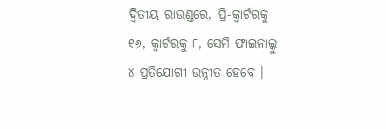ଦ୍ୱିତୀୟ ରାଉଣ୍ଡରେ, ପ୍ରି-କ୍ୱାର୍ଟରକୁ ୧୬, କ୍ୱାର୍ଟରକୁ ୮, ସେମି ଫାଇନାଲ୍କୁ ୪ ପ୍ରତିଯୋଗୀ ଉନ୍ନୀତ ହେବେ ।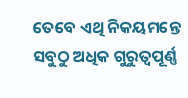ତେବେ ଏଥି ନିକୟମନ୍ତେ ସବୁଠୁ ଅଧିକ ଗୁରୁତ୍ୱପୂର୍ଣ୍ଣ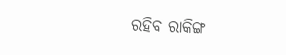ରହିବ ରାକିଙ୍ଗ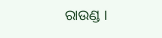ରାଉଣ୍ଡ ।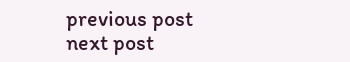previous post
next post